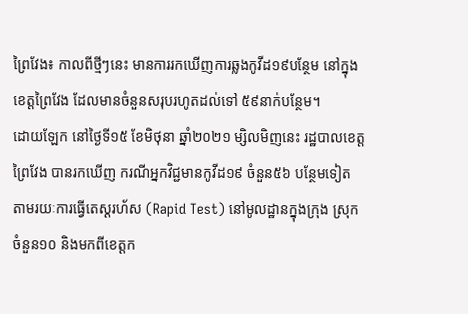ព្រៃវែង៖ កាលពីថ្មីៗនេះ មានការរកឃើញការឆ្លងកូវីដ១៩បន្ថែម នៅក្នុងខេត្តព្រៃវែង ដែលមានចំនួនសរុបរហូតដល់ទៅ ៥៩នាក់បន្ថែម។
ដោយឡែក នៅថ្ងៃទី១៥ ខែមិថុនា ឆ្នាំ២០២១ ម្សិលមិញនេះ រដ្ឋបាលខេត្តព្រៃវែង បានរកឃើញ ករណីអ្នកវិជ្ជមានកូវីដ១៩ ចំនួន៥៦ បន្ថែមទៀត តាមរយៈការធ្វើតេស្តរហ័ស (Rapid Test) នៅមូលដ្ឋានក្នុងក្រុង ស្រុកចំនួន១០ និងមកពីខេត្តក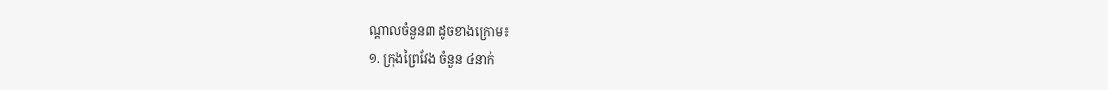ណ្ដាលចំនួន៣ ដូចខាងក្រោម៖
១. ក្រុងព្រៃវែង ចំនួន ៤នាក់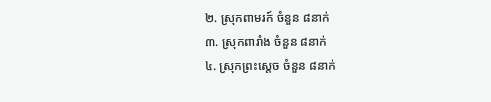២. ស្រុកពាមរក៍ ចំនួន ៨នាក់
៣. ស្រុកពារាំង ចំនួន ៨នាក់
៤. ស្រុកព្រះសេ្តច ចំនួន ៨នាក់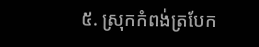៥. ស្រុកកំពង់ត្របែក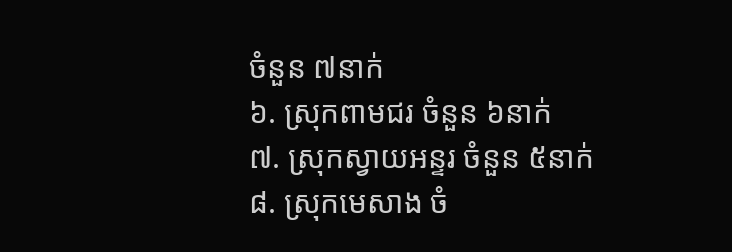ចំនួន ៧នាក់
៦. ស្រុកពាមជរ ចំនួន ៦នាក់
៧. ស្រុកស្វាយអន្ទរ ចំនួន ៥នាក់
៨. ស្រុកមេសាង ចំ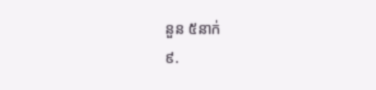នួន ៥នាក់
៩.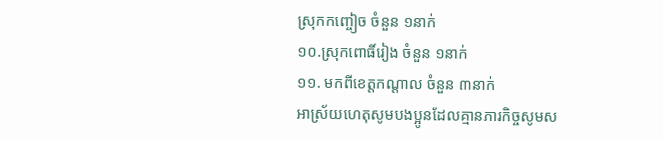ស្រុកកញ្ចៀច ចំនួន ១នាក់
១០.ស្រុកពោធិ៍រៀង ចំនួន ១នាក់
១១. មកពីខេត្តកណ្ដាល ចំនួន ៣នាក់
អាស្រ័យហេតុសូមបងប្អូនដែលគ្មានភារកិច្ចសូមស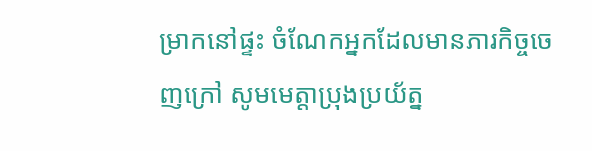ម្រាកនៅផ្ទះ ចំណែកអ្នកដែលមានភារកិច្ចចេញក្រៅ សូមមេត្តាប្រុងប្រយ័ត្ន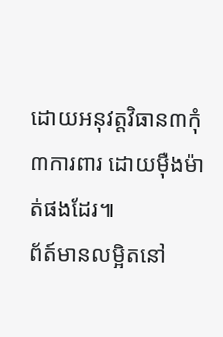ដោយអនុវត្តវិធាន៣កុំ៣ការពារ ដោយមុឺងម៉ាត់ផងដែរ៕
ព័ត៍មានលម្អិតនៅ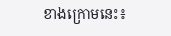ខាងក្រោមនេះ៖